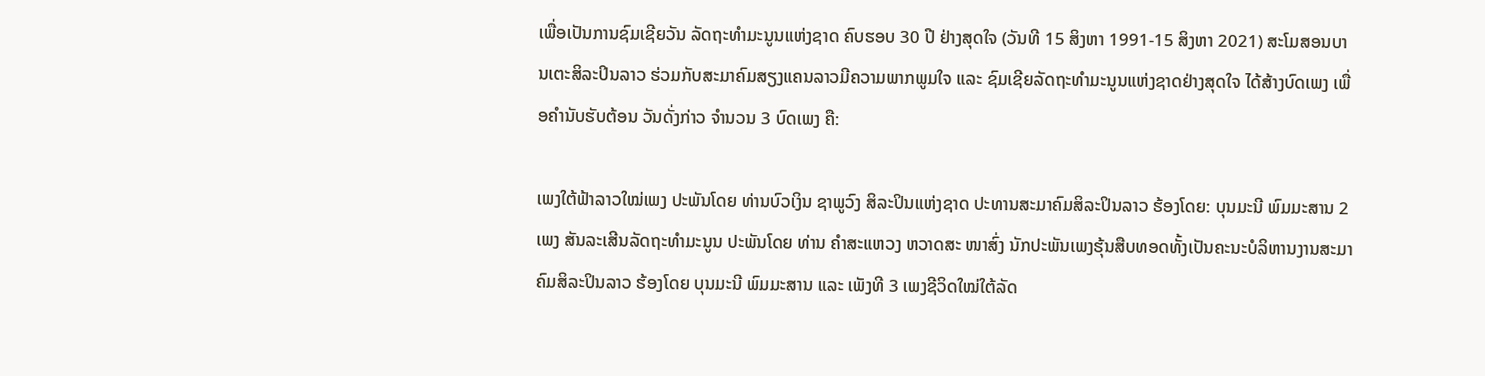ເພື່ອເປັນການຊົມເຊີຍວັນ ລັດຖະທຳມະນູນແຫ່ງຊາດ ຄົບຮອບ 30 ປີ ຢ່າງສຸດໃຈ (ວັນທີ 15 ສິງຫາ 1991-15 ສິງຫາ 2021) ສະໂມສອນບານເຕະສິລະປິນລາວ ຮ່ວມກັບສະມາຄົມສຽງແຄນລາວມີຄວາມພາກພູມໃຈ ແລະ ຊົມເຊີຍລັດຖະທຳມະນູນແຫ່ງຊາດຢ່າງສຸດໃຈ ໄດ້ສ້າງບົດເພງ ເພື່ອຄຳນັບຮັບຕ້ອນ ວັນດັ່ງກ່າວ ຈຳນວນ 3 ບົດເພງ ຄື:

ເພງໃຕ້ຟ້າລາວໃໝ່ເພງ ປະພັນໂດຍ ທ່ານບົວເງິນ ຊາພູວົງ ສິລະປິນແຫ່ງຊາດ ປະທານສະມາຄົມສິລະປິນລາວ ຮ້ອງໂດຍ: ບຸນມະນີ ພົມມະສານ 2 ເພງ ສັນລະເສີນລັດຖະທຳມະນູນ ປະພັນໂດຍ ທ່ານ ຄຳສະແຫວງ ຫວາດສະ ໜາສົ່ງ ນັກປະພັນເພງຮຸ້ນສືບທອດທັ້ງເປັນຄະນະບໍລິຫານງານສະມາຄົມສິລະປິນລາວ ຮ້ອງໂດຍ ບຸນມະນີ ພົມມະສານ ແລະ ເພັງທີ 3 ເພງຊີວິດໃໝ່ໃຕ້ລັດ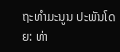ຖະທຳມະນູນ ປະພັນໂດຍ: ທ່າ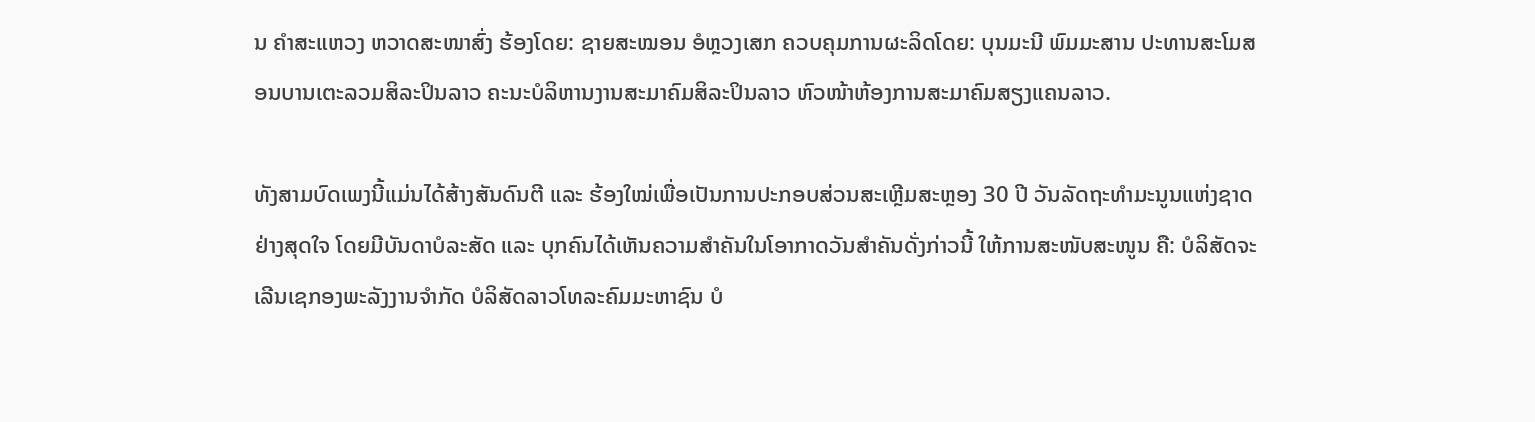ນ ຄຳສະແຫວງ ຫວາດສະໜາສົ່ງ ຮ້ອງໂດຍ: ຊາຍສະໝອນ ອໍຫຼວງເສກ ຄວບຄຸມການຜະລິດໂດຍ: ບຸນມະນີ ພົມມະສານ ປະທານສະໂມສອນບານເຕະລວມສິລະປິນລາວ ຄະນະບໍລິຫານງານສະມາຄົມສິລະປິນລາວ ຫົວໜ້າຫ້ອງການສະມາຄົມສຽງແຄນລາວ.

ທັງສາມບົດເພງນີ້ແມ່ນໄດ້ສ້າງສັນດົນຕີ ແລະ ຮ້ອງໃໝ່ເພື່ອເປັນການປະກອບສ່ວນສະເຫຼີມສະຫຼອງ 30 ປີ ວັນລັດຖະທຳມະນູນແຫ່ງຊາດຢ່າງສຸດໃຈ ໂດຍມີບັນດາບໍລະສັດ ແລະ ບຸກຄົນໄດ້ເຫັນຄວາມສຳຄັນໃນໂອາກາດວັນສຳຄັນດັ່ງກ່າວນີ້ ໃຫ້ການສະໜັບສະໜູນ ຄື: ບໍລິສັດຈະເລີນເຊກອງພະລັງງານຈຳກັດ ບໍລິສັດລາວໂທລະຄົມມະຫາຊົນ ບໍ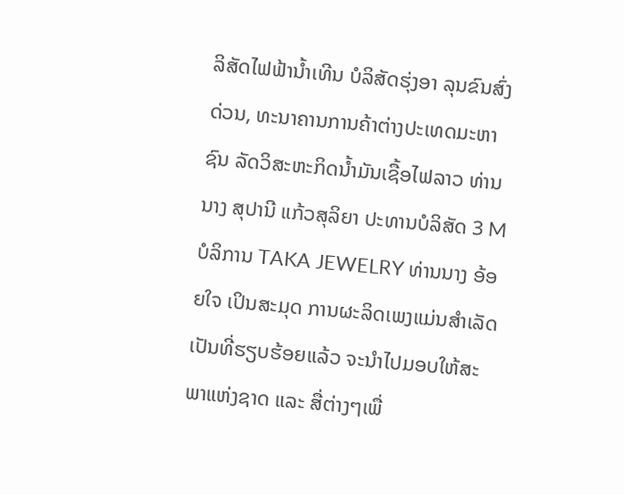ລິສັດໄຟຟ້ານໍ້າເທີນ ບໍລິສັດຮຸ່ງອາ ລຸນຂົນສົ່ງດ່ວນ, ທະນາຄານການຄ້າຕ່າງປະເທດມະຫາຊົນ ລັດວິສະຫະກິດນໍ້າມັນເຊື້ອໄຟລາວ ທ່ານນາງ ສຸປານີ ແກ້ວສຸລິຍາ ປະທານບໍລິສັດ 3 M ບໍລິການ TAKA JEWELRY ທ່ານນາງ ອ້ອຍໃຈ ເປິນສະມຸດ ການຜະລິດເພງແມ່ນສຳເລັດເປັນທີ່ຮຽບຮ້ອຍແລ້ວ ຈະນຳໄປມອບໃຫ້ສະພາແຫ່ງຊາດ ແລະ ສື່ຕ່າງໆເພື່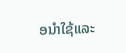ອນຳໃຊ້ແລະ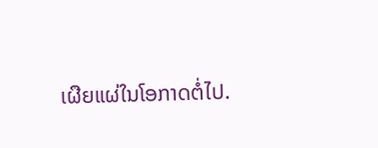ເຜືຍແຜ່ໃນໂອກາດຕໍ່ໄປ.